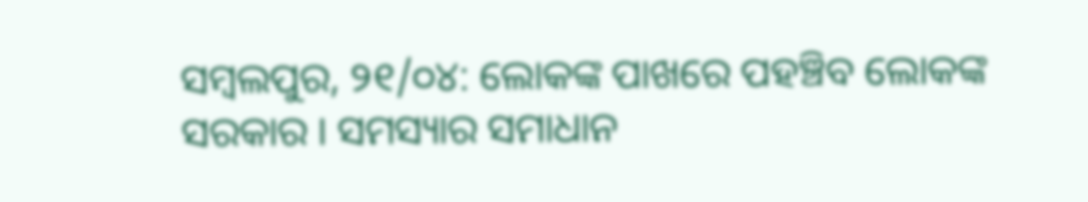ସମ୍ବଲପୁର, ୨୧/୦୪: ଲୋକଙ୍କ ପାଖରେ ପହଞ୍ଚିବ ଲୋକଙ୍କ ସରକାର । ସମସ୍ୟାର ସମାଧାନ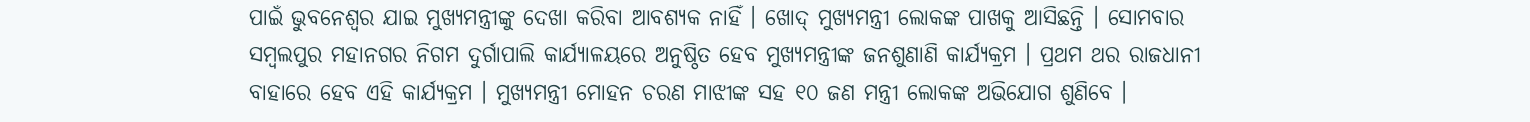ପାଇଁ ଭୁବନେଶ୍ୱର ଯାଇ ମୁଖ୍ୟମନ୍ତ୍ରୀଙ୍କୁ ଦେଖା କରିବା ଆବଶ୍ୟକ ନାହିଁ । ଖୋଦ୍ ମୁଖ୍ୟମନ୍ତ୍ରୀ ଲୋକଙ୍କ ପାଖକୁ ଆସିଛନ୍ତି । ସୋମବାର ସମ୍ବଲପୁର ମହାନଗର ନିଗମ ଦୁର୍ଗାପାଲି କାର୍ଯ୍ୟାଳୟରେ ଅନୁଷ୍ଠିତ ହେବ ମୁଖ୍ୟମନ୍ତ୍ରୀଙ୍କ ଜନଶୁଣାଣି କାର୍ଯ୍ୟକ୍ରମ । ପ୍ରଥମ ଥର ରାଜଧାନୀ ବାହାରେ ହେବ ଏହି କାର୍ଯ୍ୟକ୍ରମ । ମୁଖ୍ୟମନ୍ତ୍ରୀ ମୋହନ ଚରଣ ମାଝୀଙ୍କ ସହ ୧୦ ଜଣ ମନ୍ତ୍ରୀ ଲୋକଙ୍କ ଅଭିଯୋଗ ଶୁଣିବେ ।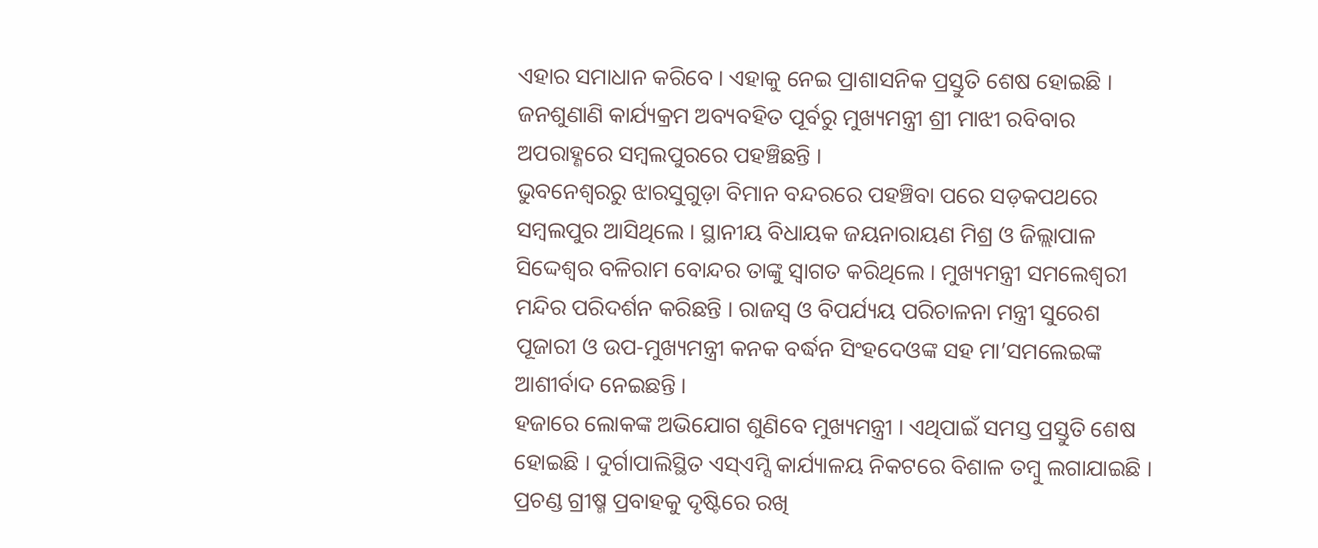ଏହାର ସମାଧାନ କରିବେ । ଏହାକୁ ନେଇ ପ୍ରାଶାସନିକ ପ୍ରସ୍ତୁତି ଶେଷ ହୋଇଛି । ଜନଶୁଣାଣି କାର୍ଯ୍ୟକ୍ରମ ଅବ୍ୟବହିତ ପୂର୍ବରୁ ମୁଖ୍ୟମନ୍ତ୍ରୀ ଶ୍ରୀ ମାଝୀ ରବିବାର ଅପରାହ୍ଣରେ ସମ୍ବଲପୁରରେ ପହଞ୍ଚିଛନ୍ତି ।
ଭୁବନେଶ୍ୱରରୁ ଝାରସୁଗୁଡ଼ା ବିମାନ ବନ୍ଦରରେ ପହଞ୍ଚିବା ପରେ ସଡ଼କପଥରେ ସମ୍ବଲପୁର ଆସିଥିଲେ । ସ୍ଥାନୀୟ ବିଧାୟକ ଜୟନାରାୟଣ ମିଶ୍ର ଓ ଜିଲ୍ଲାପାଳ ସିଦ୍ଦେଶ୍ୱର ବଳିରାମ ବୋନ୍ଦର ତାଙ୍କୁ ସ୍ୱାଗତ କରିଥିଲେ । ମୁଖ୍ୟମନ୍ତ୍ରୀ ସମଲେଶ୍ୱରୀ ମନ୍ଦିର ପରିଦର୍ଶନ କରିଛନ୍ତି । ରାଜସ୍ୱ ଓ ବିପର୍ଯ୍ୟୟ ପରିଚାଳନା ମନ୍ତ୍ରୀ ସୁରେଶ ପୂଜାରୀ ଓ ଉପ-ମୁଖ୍ୟମନ୍ତ୍ରୀ କନକ ବର୍ଦ୍ଧନ ସିଂହଦେଓଙ୍କ ସହ ମା’ସମଲେଇଙ୍କ ଆଶୀର୍ବାଦ ନେଇଛନ୍ତି ।
ହଜାରେ ଲୋକଙ୍କ ଅଭିଯୋଗ ଶୁଣିବେ ମୁଖ୍ୟମନ୍ତ୍ରୀ । ଏଥିପାଇଁ ସମସ୍ତ ପ୍ରସ୍ତୁତି ଶେଷ ହୋଇଛି । ଦୁର୍ଗାପାଲିସ୍ଥିତ ଏସ୍ଏମ୍ସି କାର୍ଯ୍ୟାଳୟ ନିକଟରେ ବିଶାଳ ତମ୍ବୁ ଲଗାଯାଇଛି । ପ୍ରଚଣ୍ଡ ଗ୍ରୀଷ୍ମ ପ୍ରବାହକୁ ଦୃଷ୍ଟିରେ ରଖି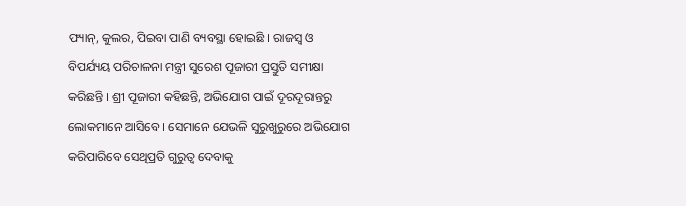ଫ୍ୟାନ୍, କୁଲର, ପିଇବା ପାଣି ବ୍ୟବସ୍ଥା ହୋଇଛି । ରାଜସ୍ୱ ଓ
ବିପର୍ଯ୍ୟୟ ପରିଚାଳନା ମନ୍ତ୍ରୀ ସୁରେଶ ପୂଜାରୀ ପ୍ରସ୍ତୁତି ସମୀକ୍ଷା କରିଛନ୍ତି । ଶ୍ରୀ ପୂଜାରୀ କହିଛନ୍ତି, ଅଭିଯୋଗ ପାଇଁ ଦୂରଦୂରାନ୍ତରୁ ଲୋକମାନେ ଆସିବେ । ସେମାନେ ଯେଭଳି ସୁରୁଖୁରୁରେ ଅଭିଯୋଗ କରିପାରିବେ ସେଥିପ୍ରତି ଗୁରୁତ୍ୱ ଦେବାକୁ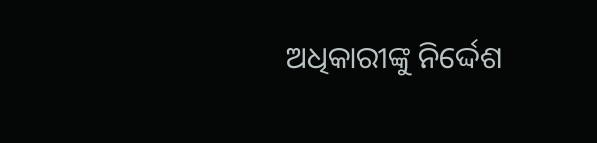ଅଧିକାରୀଙ୍କୁ ନିର୍ଦ୍ଦେଶ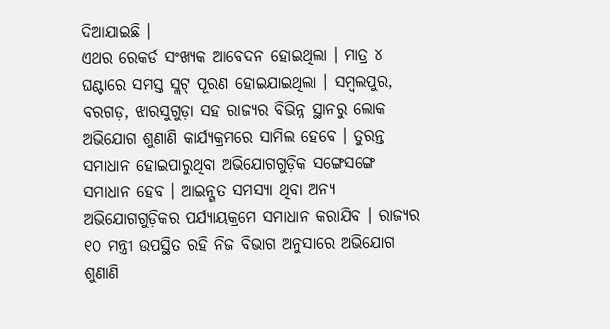ଦିଆଯାଇଛି ।
ଏଥର ରେକର୍ଡ ସଂଖ୍ୟକ ଆବେଦନ ହୋଇଥିଲା । ମାତ୍ର ୪ ଘଣ୍ଟାରେ ସମସ୍ତ ସ୍ଲଟ୍ ପୂରଣ ହୋଇଯାଇଥିଲା । ସମ୍ବଲପୁର, ବରଗଡ଼, ଝାରସୁଗୁଡ଼ା ସହ ରାଜ୍ୟର ବିଭିନ୍ନ ସ୍ଥାନରୁ ଲୋକ ଅଭିଯୋଗ ଶୁଣାଣି କାର୍ଯ୍ୟକ୍ରମରେ ସାମିଲ ହେବେ । ତୁରନ୍ତ ସମାଧାନ ହୋଇପାରୁଥିବା ଅଭିଯୋଗଗୁଡ଼ିକ ସଙ୍ଗେସଙ୍ଗେ ସମାଧାନ ହେବ । ଆଇନ୍ଗତ ସମସ୍ୟା ଥିବା ଅନ୍ୟ ଅଭିଯୋଗଗୁଡ଼ିକର ପର୍ଯ୍ୟାୟକ୍ରମେ ସମାଧାନ କରାଯିବ । ରାଜ୍ୟର ୧୦ ମନ୍ତ୍ରୀ ଉପସ୍ଥିତ ରହି ନିଜ ବିଭାଗ ଅନୁସାରେ ଅଭିଯୋଗ ଶୁଣାଣି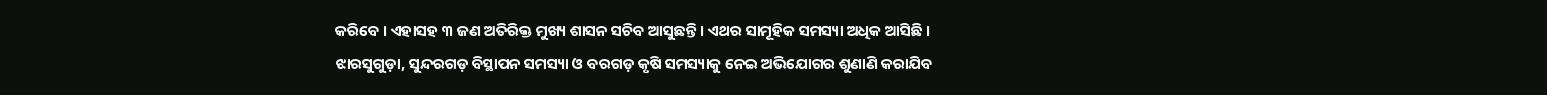କରିବେ । ଏହାସହ ୩ ଜଣ ଅତିରିକ୍ତ ମୁଖ୍ୟ ଶାସନ ସଚିବ ଆସୁଛନ୍ତି । ଏଥର ସାମୂହିକ ସମସ୍ୟା ଅଧିକ ଆସିଛି । ଝାରସୁଗୁଡ଼ା, ସୁନ୍ଦରଗଡ଼ ବିସ୍ଥାପନ ସମସ୍ୟା ଓ ବରଗଡ଼ କୃଷି ସମସ୍ୟାକୁ ନେଇ ଅଭିଯୋଗର ଶୁଣାଣି କରାଯିବ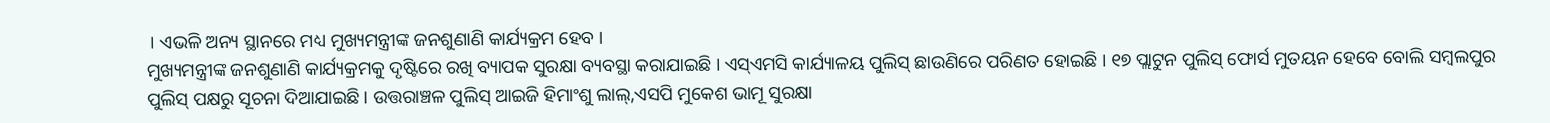। ଏଭଳି ଅନ୍ୟ ସ୍ଥାନରେ ମଧ୍ୟ ମୁଖ୍ୟମନ୍ତ୍ରୀଙ୍କ ଜନଶୁଣାଣି କାର୍ଯ୍ୟକ୍ରମ ହେବ ।
ମୁଖ୍ୟମନ୍ତ୍ରୀଙ୍କ ଜନଶୁଣାଣି କାର୍ଯ୍ୟକ୍ରମକୁ ଦୃଷ୍ଟିରେ ରଖି ବ୍ୟାପକ ସୁରକ୍ଷା ବ୍ୟବସ୍ଥା କରାଯାଇଛି । ଏସ୍ଏମସି କାର୍ଯ୍ୟାଳୟ ପୁଲିସ୍ ଛାଉଣିରେ ପରିଣତ ହୋଇଛି । ୧୭ ପ୍ଲାଟୁନ ପୁଲିସ୍ ଫୋର୍ସ ମୁତୟନ ହେବେ ବୋଲି ସମ୍ବଲପୁର ପୁଲିସ୍ ପକ୍ଷରୁ ସୂଚନା ଦିଆଯାଇଛି । ଉତ୍ତରାଞ୍ଚଳ ପୁଲିସ୍ ଆଇଜି ହିମାଂଶୁ ଲାଲ୍,ଏସପି ମୁକେଶ ଭାମୂ ସୁରକ୍ଷା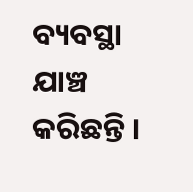ବ୍ୟବସ୍ଥା ଯାଞ୍ଚ କରିଛନ୍ତି ।